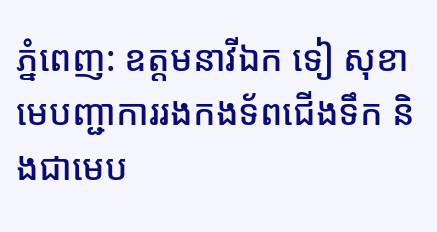ភ្នំពេញ: ឧត្តមនាវីឯក ទៀ សុខា មេបញ្ជាការរងកងទ័ពជើងទឹក និងជាមេប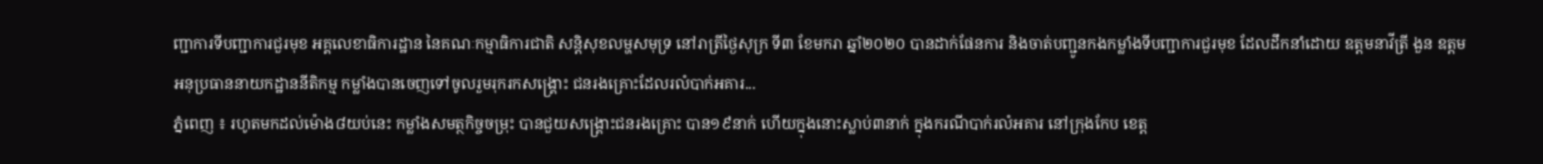ញ្ជាការទីបញ្ជាការជួរមុខ អគ្គលេខាធិការដ្ឋាន នៃគណៈកម្មាធិការជាតិ សន្តិសុខលម្ហសមុទ្រ នៅរាត្រីថ្ងៃសុក្រ ទី៣ ខែមករា ឆ្នាំ២០២០ បានដាក់ផែនការ និងចាត់បញ្ជូនកងកម្លាំងទីបញ្ជាការជួរមុខ ដែលដឹកនាំដោយ ឧត្តមនាវីត្រី ងួន ឧត្តម អនុប្រធាននាយកដ្ឋាននីតិកម្ម កម្លាំងបានចេញទៅចូលរួមរុករកសង្គ្រោះ ជនរងគ្រោះដែលរលំបាក់អគារ...
ភ្នំពេញ ៖ រហូតមកដល់ម៉ោង៨យប់នេះ កម្លាំងសមត្ថកិច្ចចម្រុះ បានជួយសង្គ្រោះជនរងគ្រោះ បាន១៩នាក់ ហើយក្នុងនោះស្លាប់៣នាក់ ក្នុងករណីបាក់រលំអគារ នៅក្រុងកែប ខេត្ត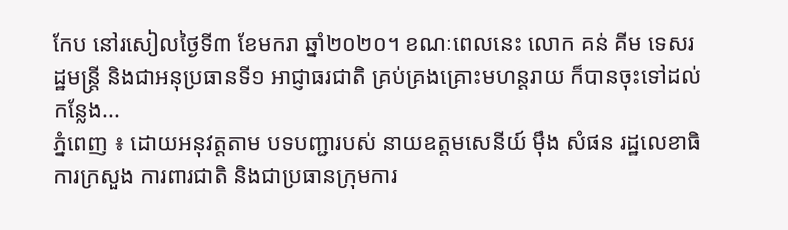កែប នៅរសៀលថ្ងៃទី៣ ខែមករា ឆ្នាំ២០២០។ ខណៈពេលនេះ លោក គន់ គីម ទេសរដ្ឋមន្ត្រី និងជាអនុប្រធានទី១ អាជ្ញាធរជាតិ គ្រប់គ្រងគ្រោះមហន្តរាយ ក៏បានចុះទៅដល់កន្លែង...
ភ្នំពេញ ៖ ដោយអនុវត្តតាម បទបញ្ជារបស់ នាយឧត្តមសេនីយ៍ ម៉ឹង សំផន រដ្ឋលេខាធិការក្រសួង ការពារជាតិ និងជាប្រធានក្រុមការ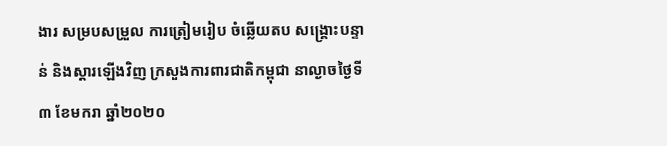ងារ សម្របសម្រួល ការត្រៀមរៀប ចំឆ្លើយតប សង្គ្រោះបន្ទាន់ និងស្តារឡើងវិញ ក្រសួងការពារជាតិកម្ពុជា នាល្ងាចថ្ងៃទី៣ ខែមករា ឆ្នាំ២០២០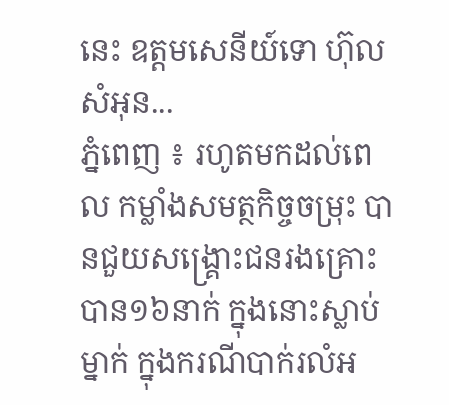នេះ ឧត្តមសេនីយ៍ទោ ហ៊ុល សំអុន...
ភ្នំពេញ ៖ រហូតមកដល់ពេល កម្លាំងសមត្ថកិច្ចចម្រុះ បានជួយសង្គ្រោះជនរងគ្រោះ បាន១៦នាក់ ក្នុងនោះស្លាប់ម្នាក់ ក្នុងករណីបាក់រលំអ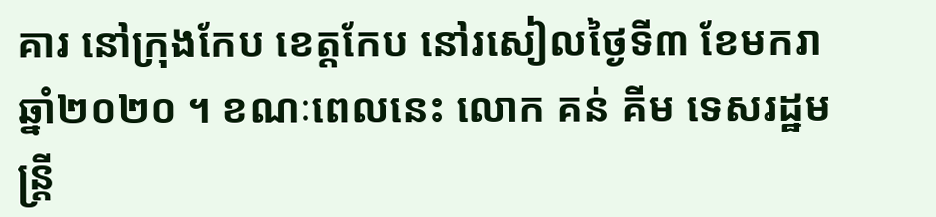គារ នៅក្រុងកែប ខេត្តកែប នៅរសៀលថ្ងៃទី៣ ខែមករា ឆ្នាំ២០២០ ។ ខណៈពេលនេះ លោក គន់ គីម ទេសរដ្ឋមន្ត្រី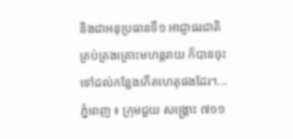និងជាអនុប្រធានទី១ អាជ្ញាធរជាតិគ្រប់គ្រងគ្រោះមហន្តរាយ ក៏បានចុះទៅដល់កន្លែងកើតហេតុផងដែរ។...
ភ្នំពេញ ៖ ក្រុមជួយ សង្គ្រោះ ៧១១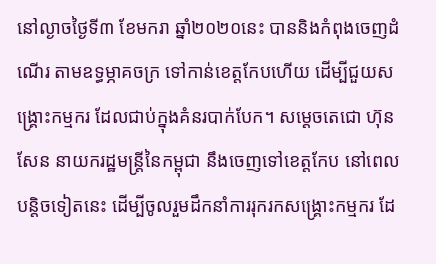នៅល្ងាចថ្ងៃទី៣ ខែមករា ឆ្នាំ២០២០នេះ បាននិងកំពុងចេញដំណើរ តាមឧទ្ធម្ភាគចក្រ ទៅកាន់ខេត្តកែបហើយ ដើម្បីជួយសង្គ្រោះកម្មករ ដែលជាប់ក្នុងគំនរបាក់បែក។ សម្ដេចតេជោ ហ៊ុន សែន នាយករដ្ឋមន្ដ្រីនៃកម្ពុជា នឹងចេញទៅខេត្តកែប នៅពេលបន្តិចទៀតនេះ ដើម្បីចូលរួមដឹកនាំការរុករកសង្រ្គោះកម្មករ ដែ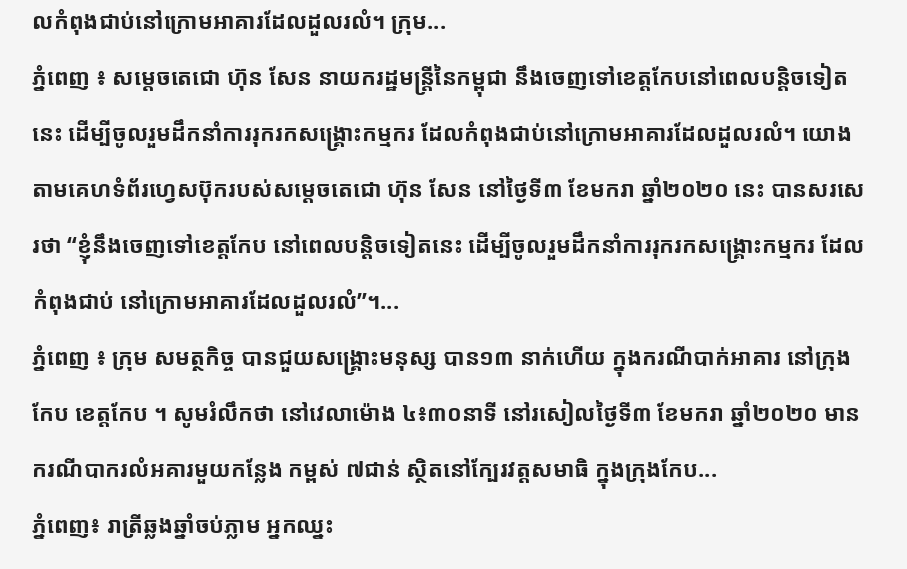លកំពុងជាប់នៅក្រោមអាគារដែលដួលរលំ។ ក្រុម...
ភ្នំពេញ ៖ សម្ដេចតេជោ ហ៊ុន សែន នាយករដ្ឋមន្ដ្រីនៃកម្ពុជា នឹងចេញទៅខេត្តកែបនៅពេលបន្តិចទៀតនេះ ដើម្បីចូលរួមដឹកនាំការរុករកសង្រ្គោះកម្មករ ដែលកំពុងជាប់នៅក្រោមអាគារដែលដួលរលំ។ យោងតាមគេហទំព័រហ្វេសប៊ុករបស់សម្ដេចតេជោ ហ៊ុន សែន នៅថ្ងៃទី៣ ខែមករា ឆ្នាំ២០២០ នេះ បានសរសេរថា “ខ្ញុំនឹងចេញទៅខេត្តកែប នៅពេលបន្តិចទៀតនេះ ដើម្បីចូលរួមដឹកនាំការរុករកសង្រ្គោះកម្មករ ដែលកំពុងជាប់ នៅក្រោមអាគារដែលដួលរលំ”។...
ភ្នំពេញ ៖ ក្រុម សមត្ថកិច្ច បានជួយសង្គ្រោះមនុស្ស បាន១៣ នាក់ហើយ ក្នុងករណីបាក់អាគារ នៅក្រុងកែប ខេត្តកែប ។ សូមរំលឹកថា នៅវេលាម៉ោង ៤៖៣០នាទី នៅរសៀលថ្ងៃទី៣ ខែមករា ឆ្នាំ២០២០ មានករណីបាករលំអគារមួយកន្លែង កម្ពស់ ៧ជាន់ ស្ថិតនៅក្បែរវត្តសមាធិ ក្នុងក្រុងកែប...
ភ្នំពេញ៖ រាត្រីឆ្លងឆ្នាំចប់ភ្លាម អ្នកឈ្នះ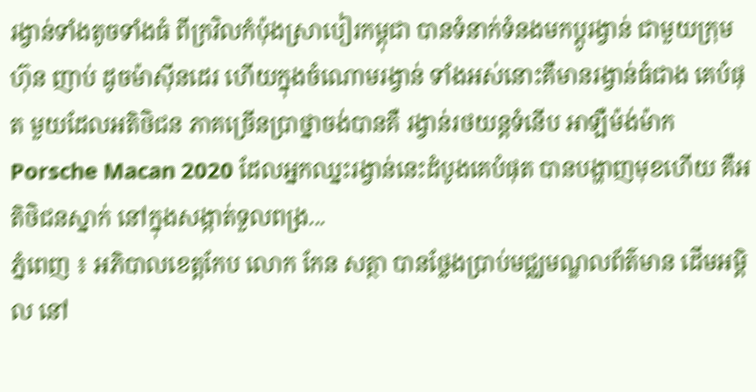រង្វាន់ទាំងតូចទាំងធំ ពីក្រវិលកំប៉ុងស្រាបៀរកម្ពុជា បានទំនាក់ទំនងមកប្តូរង្វាន់ ជាមួយក្រុមហ៊ុន ញាប់ ដូចម៉ាស៊ីនដេរ ហើយក្នុងចំណោមរង្វាន់ ទាំងអស់នោះគឺមានរង្វាន់ធំជាង គេបំផុត មួយដែលអតិថិជន ភាគច្រើនប្រាថ្នាចង់បានគឺ រង្វាន់រថយន្តទំនើប អាឡឺម៉ង់ម៉ាក Porsche Macan 2020 ដែលអ្នកឈ្នះរង្វាន់នេះដំបូងគេបំផុត បានបង្ហាញមុខហើយ គឺអតិថិជនស្នាក់ នៅក្នុងសង្កាត់ទួលពង្រ...
ភ្នំពេញ ៖ អភិបាលខេត្តកែប លោក កែន សត្ថា បានថ្លែងប្រាប់មជ្ឈមណ្ឌលព័ត៌មាន ដើមអម្ពិល នៅ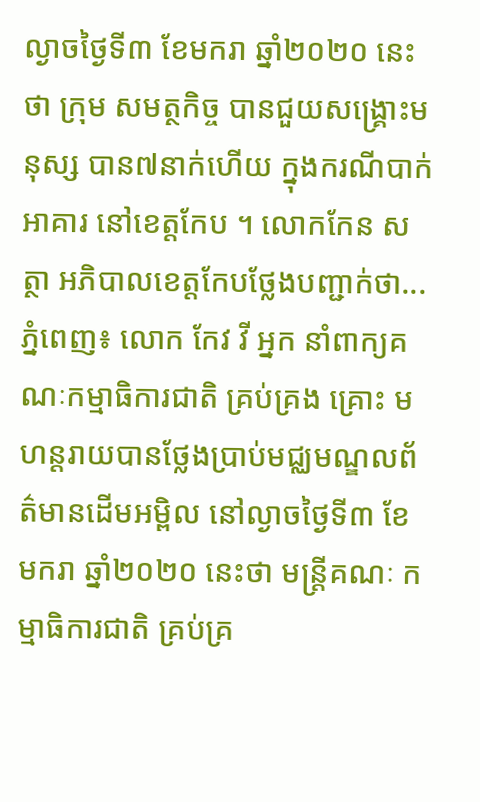ល្ងាចថ្ងៃទី៣ ខែមករា ឆ្នាំ២០២០ នេះថា ក្រុម សមត្ថកិច្ច បានជួយសង្គ្រោះមនុស្ស បាន៧នាក់ហើយ ក្នុងករណីបាក់អាគារ នៅខេត្តកែប ។ លោកកែន សត្ថា អភិបាលខេត្តកែបថ្លែងបញ្ជាក់ថា...
ភ្នំពេញ៖ លោក កែវ វី អ្នក នាំពាក្យគណៈកម្មាធិការជាតិ គ្រប់គ្រង គ្រោះ មហន្តរាយបានថ្លែងប្រាប់មជ្ឈមណ្ឌលព័ត៌មានដើមអម្ពិល នៅល្ងាចថ្ងៃទី៣ ខែមករា ឆ្នាំ២០២០ នេះថា មន្រ្តីគណៈ កម្មាធិការជាតិ គ្រប់គ្រ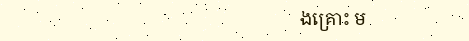ងគ្រោះ ម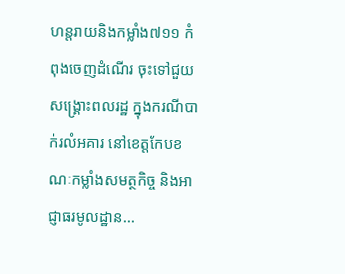ហន្តរាយនិងកម្លាំង៧១១ កំពុងចេញដំណើរ ចុះទៅជួយសង្រ្គោះពលរដ្ឋ ក្នុងករណីបាក់រលំអគារ នៅខេត្តកែបខណៈកម្លាំងសមត្ថកិច្ច និងអាជ្ញាធរមូលដ្ឋាន...